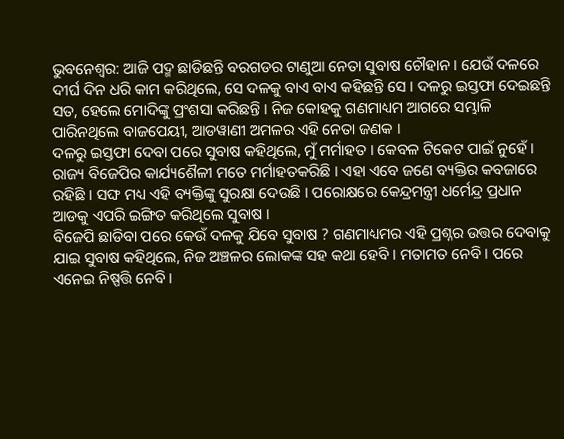ଭୁବନେଶ୍ବର: ଆଜି ପଦ୍ମ ଛାଡିଛନ୍ତି ବରଗଡର ଟାଣୁଆ ନେତା ସୁବାଷ ଚୌହାନ । ଯେଉଁ ଦଳରେ ଦୀର୍ଘ ଦିନ ଧରି କାମ କରିଥିଲେ, ସେ ଦଳକୁ ବାଏ ବାଏ କହିଛନ୍ତି ସେ । ଦଳରୁ ଇସ୍ତଫା ଦେଇଛନ୍ତି ସତ, ହେଲେ ମୋଦିଙ୍କୁ ପ୍ରଂଶସା କରିଛନ୍ତି । ନିଜ କୋହକୁ ଗଣମାଧ୍ୟମ ଆଗରେ ସମ୍ଭାଳି ପାରିନଥିଲେ ବାଜପେୟୀ, ଆଡୱାଣୀ ଅମଳର ଏହି ନେତା ଜଣକ ।
ଦଳରୁ ଇସ୍ତଫା ଦେବା ପରେ ସୁବାଷ କହିଥିଲେ, ମୁଁ ମର୍ମାହତ । କେବଳ ଟିକେଟ ପାଇଁ ନୁହେଁ । ରାଜ୍ୟ ବିଜେପିର କାର୍ଯ୍ୟଶୈଳୀ ମତେ ମର୍ମାହତକରିଛି । ଏହା ଏବେ ଜଣେ ବ୍ୟକ୍ତିର କବଜାରେ ରହିଛି । ସଙ୍ଘ ମଧ୍ୟ ଏହି ବ୍ୟକ୍ତିଙ୍କୁ ସୁରକ୍ଷା ଦେଉଛି । ପରୋକ୍ଷରେ କେନ୍ଦ୍ରମନ୍ତ୍ରୀ ଧର୍ମେନ୍ଦ୍ର ପ୍ରଧାନ ଆଡକୁ ଏପରି ଇଙ୍ଗିତ କରିଥିଲେ ସୁବାଷ ।
ବିଜେପି ଛାଡିବା ପରେ କେଉଁ ଦଳକୁ ଯିବେ ସୁବାଷ ? ଗଣମାଧ୍ୟମର ଏହି ପ୍ରଶ୍ନର ଉତ୍ତର ଦେବାକୁ ଯାଇ ସୁବାଷ କହିଥିଲେ, ନିଜ ଅଞ୍ଚଳର ଲୋକଙ୍କ ସହ କଥା ହେବି । ମତାମତ ନେବି । ପରେ ଏନେଇ ନିଷ୍ପତ୍ତି ନେବି ।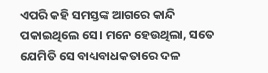ଏପରି କହି ସମସ୍ତଙ୍କ ଆଗରେ କାନ୍ଦି ପକାଇଥିଲେ ସେ। ମନେ ହେଉଥିଲା, ସତେ ଯେମିତି ସେ ବାଧ୍ୟବାଧକତାରେ ଦଳ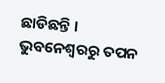ଛାଡିଛନ୍ତି ।
ଭୁବନେଶ୍ବରରୁ ତପନ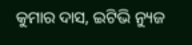କୁମାର ଦାସ, ଇଟିଭି ନ୍ୟୁଜ